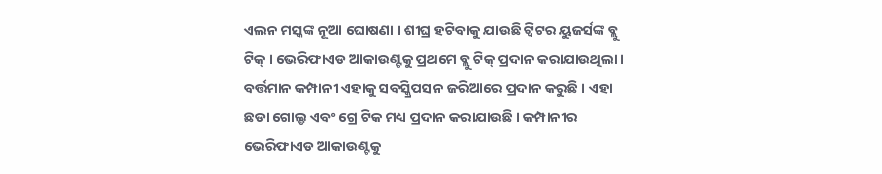ଏଲନ ମସ୍କଙ୍କ ନୂଆ ଘୋଷଣା । ଶୀଘ୍ର ହଟିବାକୁ ଯାଉଛି ଟ୍ୱିଟର ୟୁଜର୍ସଙ୍କ ବ୍ଲୁ ଟିକ୍ । ଭେରିଫାଏଡ ଆକାଉଣ୍ଟକୁ ପ୍ରଥମେ ବ୍ଲୁ ଟିକ୍ ପ୍ରଦାନ କରାଯାଉଥିଲା । ବର୍ତ୍ତମାନ କମ୍ପାନୀ ଏହାକୁ ସବସ୍କ୍ରିପସନ ଜରିଆରେ ପ୍ରଦାନ କରୁଛି । ଏହା ଛଡା ଗୋଲ୍ଡ ଏବଂ ଗ୍ରେ ଟିକ ମଧ୍ୟ ପ୍ରଦାନ କରାଯାଉଛି । କମ୍ପାନୀର ଭେରିଫାଏଡ ଆକାଉଣ୍ଟକୁ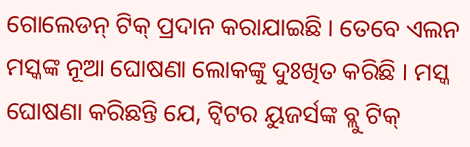ଗୋଲେଡନ୍ ଟିକ୍ ପ୍ରଦାନ କରାଯାଇଛି । ତେବେ ଏଲନ ମସ୍କଙ୍କ ନୂଆ ଘୋଷଣା ଲୋକଙ୍କୁ ଦୁଃଖିତ କରିଛି । ମସ୍କ ଘୋଷଣା କରିଛନ୍ତି ଯେ, ଟ୍ୱିଟର ୟୁଜର୍ସଙ୍କ ବ୍ଲୁ ଟିକ୍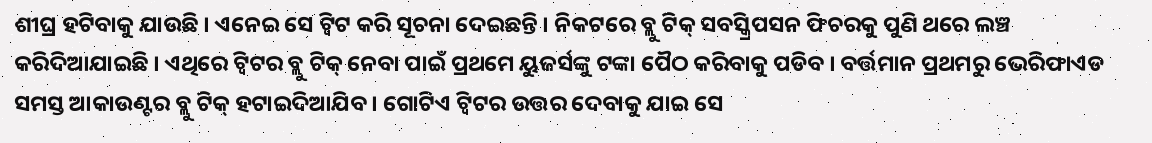ଶୀଘ୍ର ହଟିବାକୁ ଯାଉଛି । ଏନେଇ ସେ ଟ୍ୱିଟ କରି ସୂଚନା ଦେଇଛନ୍ତି । ନିକଟରେ ବ୍ଲୁ ଟିକ୍ ସବସ୍କ୍ରିପସନ ଫିଚରକୁ ପୁଣି ଥରେ ଲଞ୍ଚ କରିଦିଆଯାଇଛି । ଏଥିରେ ଟ୍ୱିଟର ବ୍ଲୁ ଟିକ୍ ନେବା ପାଇଁ ପ୍ରଥମେ ୟୁଜର୍ସଙ୍କୁ ଟଙ୍କା ପୈଠ କରିବାକୁ ପଡିବ । ବର୍ତ୍ତମାନ ପ୍ରଥମରୁ ଭେରିଫାଏଡ ସମସ୍ତ ଆକାଉଣ୍ଟର ବ୍ଲୁ ଟିକ୍ ହଟାଇଦିଆଯିବ । ଗୋଟିଏ ଟ୍ୱିଟର ଉତ୍ତର ଦେବାକୁ ଯାଇ ସେ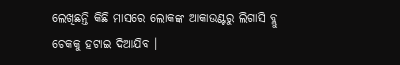ଲେଖିଛନ୍ତି କିଛି ମାସରେ ଲୋକଙ୍କ ଆକାଉଣ୍ଟରୁ ଲିଗାସି ବ୍ଲୁ ଚେକକୁ ହଟାଇ ଦିଆଯିବ ।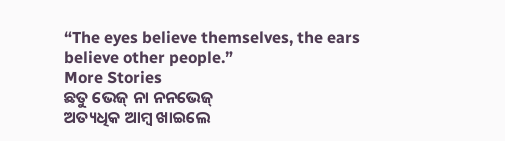“The eyes believe themselves, the ears believe other people.”
More Stories
ଛତୁ ଭେଜ୍ ନା ନନଭେଜ୍
ଅତ୍ୟଧିକ ଆମ୍ବ ଖାଇଲେ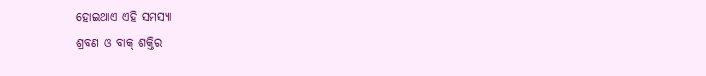ହୋଇଥାଏ ଏହି ସମସ୍ୟା
ଶ୍ରବଣ ଓ ବାକ୍ ଶକ୍ତିର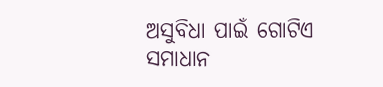ଅସୁବିଧା ପାଇଁ ଗୋଟିଏ ସମାଧାନ